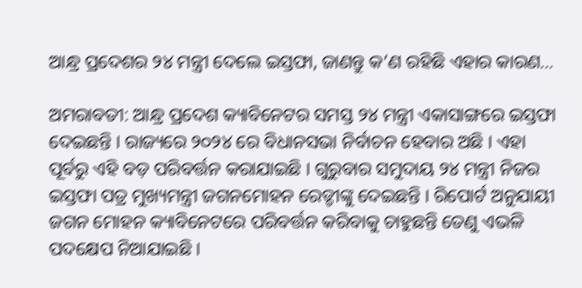ଆନ୍ଧ୍ର ପ୍ରଦେଶର ୨୪ ମନ୍ତ୍ରୀ ଦେଲେ ଇସ୍ତଫା, ଜାଣନ୍ତୁ କ’ଣ ରହିଛି ଏହାର କାରଣ…

ଅମରାବତୀ: ଆନ୍ଧ୍ର ପ୍ରଦେଶ କ୍ୟାବିନେଟର ସମସ୍ତ ୨୪ ମନ୍ତ୍ରୀ ଏକାସାଙ୍ଗରେ ଇସ୍ତଫା ଦେଇଛନ୍ତି । ରାଜ୍ୟରେ ୨୦୨୪ ରେ ବିଧାନସଭା ନିର୍ବାଚନ ହେବାର ଅଛି । ଏହା ପୂର୍ବରୁ ଏହି ବଡ଼ ପରିବର୍ତ୍ତନ କରାଯାଇଛି । ଗୁରୁବାର ସମୁଦାୟ ୨୪ ମନ୍ତ୍ରୀ ନିଜର ଇସ୍ତଫା ପତ୍ର ମୁଖ୍ୟମନ୍ତ୍ରୀ ଜଗନମୋହନ ରେଡ୍ଡୀଙ୍କୁ ଦେଇଛନ୍ତି । ରିପୋର୍ଟ ଅନୁଯାୟୀ ଜଗନ ମୋହନ କ୍ୟାବିନେଟରେ ପରିବର୍ତ୍ତନ କରିବାକୁ ଚାହୁଛନ୍ତି ତେଣୁ ଏଭଳି ପଦକ୍ଷେପ ନିଆଯାଇଛି ।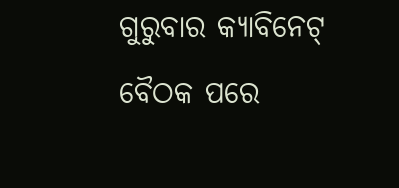ଗୁରୁବାର କ୍ୟାବିନେଟ୍ ବୈଠକ ପରେ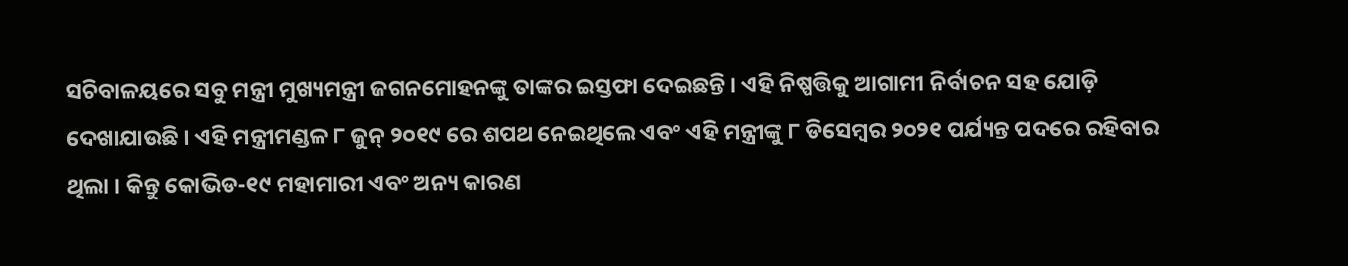ସଚିବାଳୟରେ ସବୁ ମନ୍ତ୍ରୀ ମୁଖ୍ୟମନ୍ତ୍ରୀ ଜଗନମୋହନଙ୍କୁ ତାଙ୍କର ଇସ୍ତଫା ଦେଇଛନ୍ତି । ଏହି ନିଷ୍ପତ୍ତିକୁ ଆଗାମୀ ନିର୍ବାଚନ ସହ ଯୋଡ଼ି ଦେଖାଯାଉଛି । ଏହି ମନ୍ତ୍ରୀମଣ୍ଡଳ ୮ ଜୁନ୍ ୨୦୧୯ ରେ ଶପଥ ନେଇଥିଲେ ଏବଂ ଏହି ମନ୍ତ୍ରୀଙ୍କୁ ୮ ଡିସେମ୍ବର ୨୦୨୧ ପର୍ଯ୍ୟନ୍ତ ପଦରେ ରହିବାର ଥିଲା । କିନ୍ତୁ କୋଭିଡ-୧୯ ମହାମାରୀ ଏବଂ ଅନ୍ୟ କାରଣ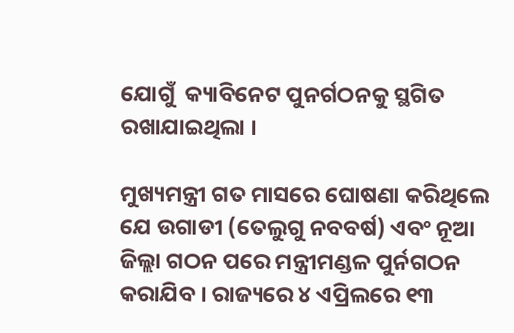ଯୋଗୁଁ  କ୍ୟାବିନେଟ ପୁନର୍ଗଠନକୁ ସ୍ଥଗିତ ରଖାଯାଇଥିଲା ।

ମୁଖ୍ୟମନ୍ତ୍ରୀ ଗତ ମାସରେ ଘୋଷଣା କରିଥିଲେ ଯେ ଉଗାଡୀ (ତେଲୁଗୁ ନବବର୍ଷ) ଏବଂ ନୂଆ ଜିଲ୍ଲା ଗଠନ ପରେ ମନ୍ତ୍ରୀମଣ୍ଡଳ ପୁର୍ନଗଠନ କରାଯିବ । ରାଜ୍ୟରେ ୪ ଏପ୍ରିଲରେ ୧୩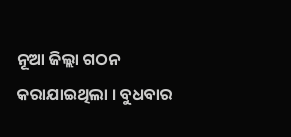ନୂଆ ଜିଲ୍ଲା ଗଠନ କରାଯାଇଥିଲା । ବୁଧବାର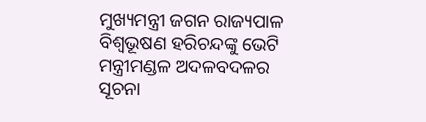ମୁଖ୍ୟମନ୍ତ୍ରୀ ଜଗନ ରାଜ୍ୟପାଳ ବିଶ୍ୱଭୂଷଣ ହରିଚନ୍ଦଙ୍କୁ ଭେଟି ମନ୍ତ୍ରୀମଣ୍ଡଳ ଅଦଳବଦଳର ସୂଚନା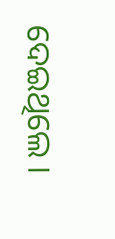ଦେଇଥିଲେ ।